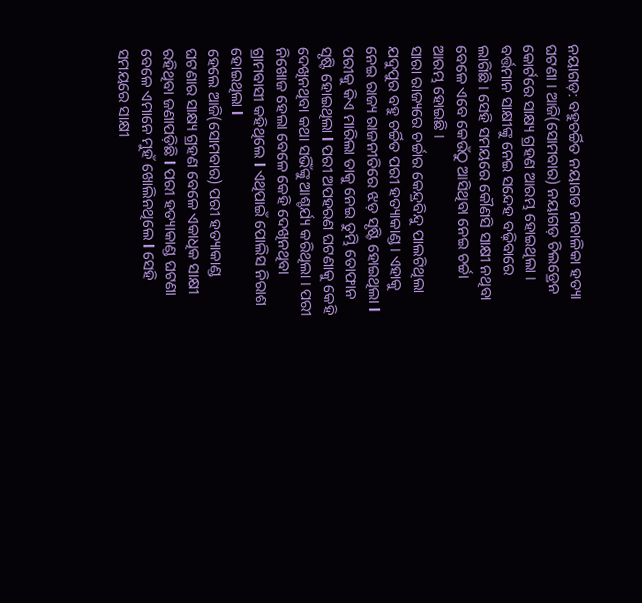ନୟାଗଡ଼: ବହୁଚର୍ଚ୍ଚିତ ନୟାଗଡ ନାବାଳିକା ହତ୍ୟା ଘଟଣା । ଆଜି(ସୋମବାର) ନୟାଗଡ଼ ଚିଲଡ୍ରେନ କୋର୍ଟରେ ସାକ୍ଷ୍ୟ ଗ୍ରହଣ ଆରମ୍ଭ ହୋଇଥିଲା । ବର୍ତ୍ତମାନ ସାକ୍ଷୀଙ୍କୁ ନେଇ ସନ୍ଦେହ ବଢ଼ିବାରେ ଲାଗିଛି । ସେହି ସମୟରେ କୌଣସି ସାକ୍ଷୀ ନଥିବା ବେଳେ ଏବେ କେଉଁଠୁ ଆସିଥିବା ନେଇ ଚର୍ଚ୍ଚା ଆରମ୍ଭ ହୋଇଛି ।
ସାରା ରାଜ୍ୟରେ ଚର୍ଚ୍ଚାର କେନ୍ଦ୍ରବିନ୍ଦୁ ପାଲଟିଥିଲା ଯଦୁପୁର ବହୁ ଚର୍ଚ୍ଚିତ ପରୀ ହତ୍ୟାକାଣ୍ଡ । ଏହାକୁ ନେଇ ରାଜ୍ୟ ରାଜନୀତିରେ ଝଡ଼ ସୃଷ୍ଟି ହୋଇଥିଲା l ପରୀକୁ କିଏ ମାରିଲା ତାକୁ ନେଇ ତୁମ୍ଭି ତୋଫାନ ସୃଷ୍ଟି ହୋଇଥିଲା l ପରୀ ଅପହରଣ ଘଟଣାକୁ କେହି ଦେଖିନଥିବା କଥା ସଭିଁଙ୍କୁ ଆଶ୍ଚର୍ଯ୍ୟ କରିଥିଲା । ପରୀ ନିଖୋଜ ହେଲା ବେଳେ କେହି ଦେଖିନଥିବା ଗ୍ରାମବାସୀ କହିଥିଲେ l ଏଥିପାଇଁ ପୋଲିସ ନିରାଶ ହୋଇଥିଲା l
ହେଲେ ଆଜି(ସୋମବାର) ପରୀ ହତ୍ୟାକାଣ୍ଡ ଘଟଣାର ସାକ୍ଷ୍ୟ ଗ୍ରହଣ ବେଳେ ଏକାଧିକ ସାକ୍ଷୀ ରହିଥିବା ଜଣାପଡ଼ିଛି l ପରୀ ହତ୍ୟାକାଣ୍ଡ ଘଟଣା ବେଳେ ଏମାନେ ମୁହଁ ଖୋଲିନଥିଲେ l ସେହି ସମୟରେ ସାକ୍ଷୀ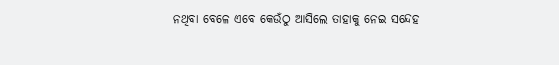ନଥିବା ବେଳେ ଏବେ କେଉଁଠୁ ଆସିଲେ ତାହାକୁ ନେଇ ସନ୍ଦେହ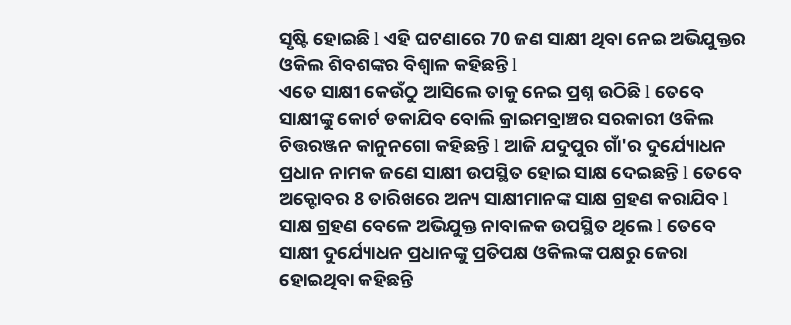ସୃଷ୍ଟି ହୋଇଛି l ଏହି ଘଟଣାରେ 70 ଜଣ ସାକ୍ଷୀ ଥିବା ନେଇ ଅଭିଯୁକ୍ତର ଓକିଲ ଶିବଶଙ୍କର ବିଶ୍ୱାଳ କହିଛନ୍ତି l
ଏତେ ସାକ୍ଷୀ କେଉଁଠୁ ଆସିଲେ ତାକୁ ନେଇ ପ୍ରଶ୍ନ ଉଠିଛି l ତେବେ ସାକ୍ଷୀଙ୍କୁ କୋର୍ଟ ଡକାଯିବ ବୋଲି କ୍ରାଇମବ୍ରାଞ୍ଚର ସରକାରୀ ଓକିଲ ଚିତ୍ତରଞ୍ଜନ କାନୁନଗୋ କହିଛନ୍ତି l ଆଜି ଯଦୁପୁର ଗାଁ'ର ଦୁର୍ଯ୍ୟୋଧନ ପ୍ରଧାନ ନାମକ ଜଣେ ସାକ୍ଷୀ ଉପସ୍ଥିତ ହୋଇ ସାକ୍ଷ ଦେଇଛନ୍ତି l ତେବେ ଅକ୍ଟୋବର 8 ତାରିଖରେ ଅନ୍ୟ ସାକ୍ଷୀମାନଙ୍କ ସାକ୍ଷ ଗ୍ରହଣ କରାଯିବ l
ସାକ୍ଷ ଗ୍ରହଣ ବେଳେ ଅଭିଯୁକ୍ତ ନାବାଳକ ଉପସ୍ଥିତ ଥିଲେ l ତେବେ ସାକ୍ଷୀ ଦୁର୍ଯ୍ୟୋଧନ ପ୍ରଧାନଙ୍କୁ ପ୍ରତିପକ୍ଷ ଓକିଲଙ୍କ ପକ୍ଷରୁ ଜେରା ହୋଇଥିବା କହିଛନ୍ତି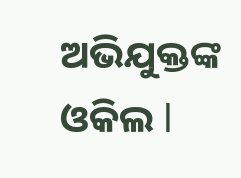ଅଭିଯୁକ୍ତଙ୍କ ଓକିଲ l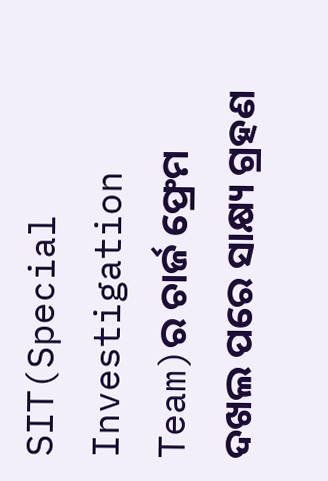SIT(Special Investigation Team)ର ଚାର୍ଜ ଫ୍ରେମ ଦଖଲ ପରେ ସାକ୍ଷ୍ୟ ଗ୍ରହଣ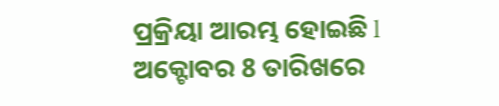ପ୍ରକ୍ରିୟା ଆରମ୍ଭ ହୋଇଛି l ଅକ୍ଟୋବର 8 ତାରିଖରେ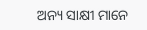ଅନ୍ୟ ସାକ୍ଷୀ ମାନେ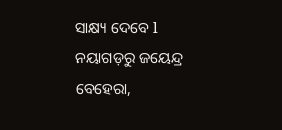ସାକ୍ଷ୍ୟ ଦେବେ l
ନୟାଗଡ଼ରୁ ଜୟେନ୍ଦ୍ର ବେହେରା,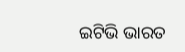ଇଟିଭି ଭାରତ